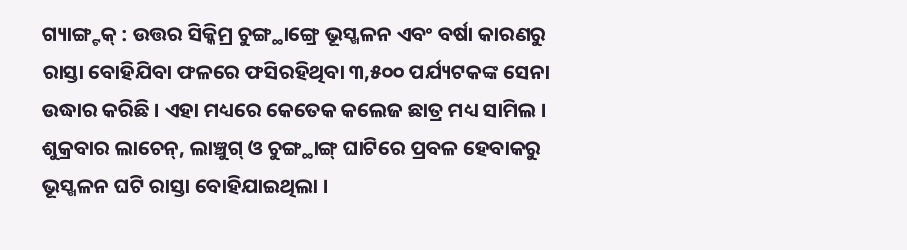ଗ୍ୟାଙ୍ଗ୍ଟକ୍ : ଉତ୍ତର ସିକ୍କିମ୍ର ଚୁଙ୍ଗ୍ଥାଙ୍ଗ୍ରେ ଭୂସ୍ଖଳନ ଏବଂ ବର୍ଷା କାରଣରୁ ରାସ୍ତା ବୋହିଯିବା ଫଳରେ ଫସିରହିଥିବା ୩,୫୦୦ ପର୍ଯ୍ୟଟକଙ୍କ ସେନା ଉଦ୍ଧାର କରିଛି । ଏହା ମଧ୍ୟରେ କେତେକ କଲେଜ ଛାତ୍ର ମଧ୍ୟ ସାମିଲ । ଶୁକ୍ରବାର ଲାଚେନ୍, ଲାଞ୍ଚୁଗ୍ ଓ ଚୁଙ୍ଗ୍ଥାଙ୍ଗ୍ ଘାଟିରେ ପ୍ରବଳ ହେବାକରୁ ଭୂସ୍ଖଳନ ଘଟି ରାସ୍ତା ବୋହିଯାଇଥିଲା ।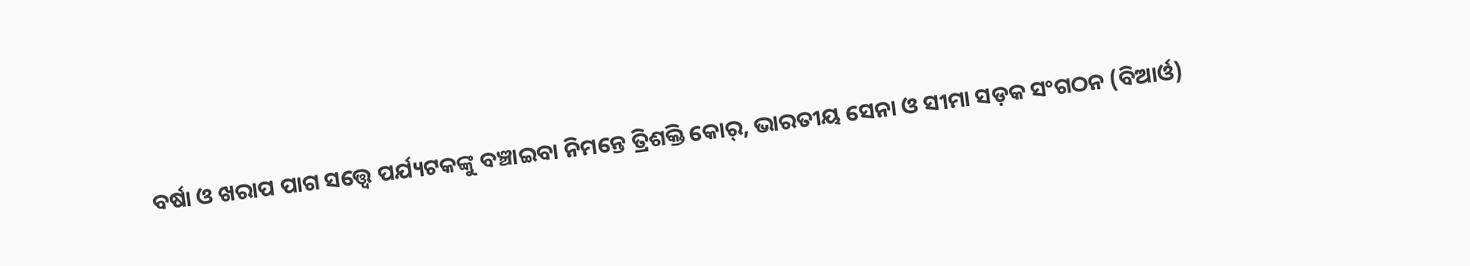ବର୍ଷା ଓ ଖରାପ ପାଗ ସତ୍ତ୍ୱେ ପର୍ଯ୍ୟଟକଙ୍କୁ ବଞ୍ଚାଇବା ନିମନ୍ତେ ତ୍ରିଶକ୍ତି କୋର୍, ଭାରତୀୟ ସେନା ଓ ସୀମା ସଡ଼କ ସଂଗଠନ (ବିଆର୍ଓ)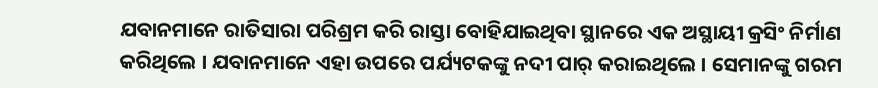ଯବାନମାନେ ରାତିସାରା ପରିଶ୍ରମ କରି ରାସ୍ତା ବୋହିଯାଇଥିବା ସ୍ଥାନରେ ଏକ ଅସ୍ଥାୟୀ କ୍ରସିଂ ନିର୍ମାଣ କରିଥିଲେ । ଯବାନମାନେ ଏହା ଉପରେ ପର୍ଯ୍ୟଟକଙ୍କୁ ନଦୀ ପାର୍ କରାଇଥିଲେ । ସେମାନଙ୍କୁ ଗରମ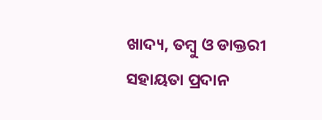ଖାଦ୍ୟ, ତମ୍ବୁ ଓ ଡାକ୍ତରୀ ସହାୟତା ପ୍ରଦାନ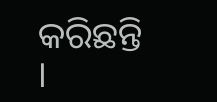କରିଛନ୍ତି ।